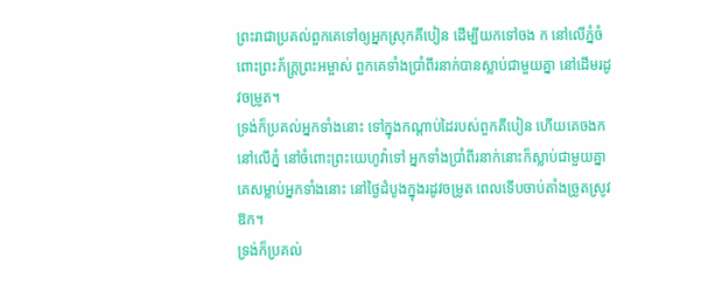ព្រះរាជាប្រគល់ពួកគេទៅឲ្យអ្នកស្រុកគីបៀន ដើម្បីយកទៅចង ក នៅលើភ្នំចំពោះព្រះភ័ក្ត្រព្រះអម្ចាស់ ពួកគេទាំងប្រាំពីរនាក់បានស្លាប់ជាមួយគ្នា នៅដើមរដូវចម្រូត។
ទ្រង់ក៏ប្រគល់អ្នកទាំងនោះ ទៅក្នុងកណ្ដាប់ដៃរបស់ពួកគីបៀន ហើយគេចងកនៅលើភ្នំ នៅចំពោះព្រះយេហូវ៉ាទៅ អ្នកទាំងប្រាំពីរនាក់នោះក៏ស្លាប់ជាមួយគ្នា គេសម្លាប់អ្នកទាំងនោះ នៅថ្ងៃដំបូងក្នុងរដូវចម្រូត ពេលទើបចាប់តាំងច្រូតស្រូវឱក។
ទ្រង់ក៏ប្រគល់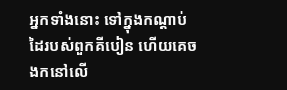អ្នកទាំងនោះ ទៅក្នុងកណ្តាប់ដៃរបស់ពួកគីបៀន ហើយគេចងកនៅលើ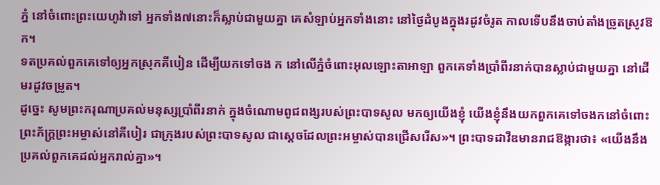ភ្នំ នៅចំពោះព្រះយេហូវ៉ាទៅ អ្នកទាំង៧នោះក៏ស្លាប់ជាមួយគ្នា គេសំឡាប់អ្នកទាំងនោះ នៅថ្ងៃដំបូងក្នុងរដូវចំរូត កាលទើបនឹងចាប់តាំងច្រូតស្រូវឱក។
ទតប្រគល់ពួកគេទៅឲ្យអ្នកស្រុកគីបៀន ដើម្បីយកទៅចង ក នៅលើភ្នំចំពោះអុលឡោះតាអាឡា ពួកគេទាំងប្រាំពីរនាក់បានស្លាប់ជាមួយគ្នា នៅដើមរដូវចម្រូត។
ដូច្នេះ សូមព្រះករុណាប្រគល់មនុស្សប្រាំពីរនាក់ ក្នុងចំណោមពូជពង្សរបស់ព្រះបាទសូល មកឲ្យយើងខ្ញុំ យើងខ្ញុំនឹងយកពួកគេទៅចងកនៅចំពោះព្រះភ័ក្ត្រព្រះអម្ចាស់នៅគីបៀរ ជាក្រុងរបស់ព្រះបាទសូល ជាស្ដេចដែលព្រះអម្ចាស់បានជ្រើសរើស»។ ព្រះបាទដាវីឌមានរាជឱង្ការថា៖ «យើងនឹងប្រគល់ពួកគេដល់អ្នករាល់គ្នា»។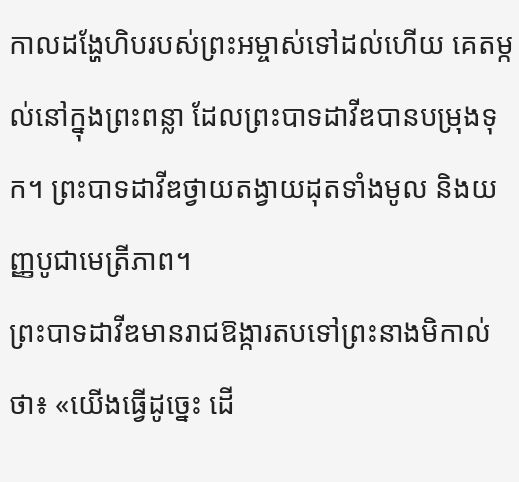កាលដង្ហែហិបរបស់ព្រះអម្ចាស់ទៅដល់ហើយ គេតម្កល់នៅក្នុងព្រះពន្លា ដែលព្រះបាទដាវីឌបានបម្រុងទុក។ ព្រះបាទដាវីឌថ្វាយតង្វាយដុតទាំងមូល និងយញ្ញបូជាមេត្រីភាព។
ព្រះបាទដាវីឌមានរាជឱង្ការតបទៅព្រះនាងមិកាល់ថា៖ «យើងធ្វើដូច្នេះ ដើ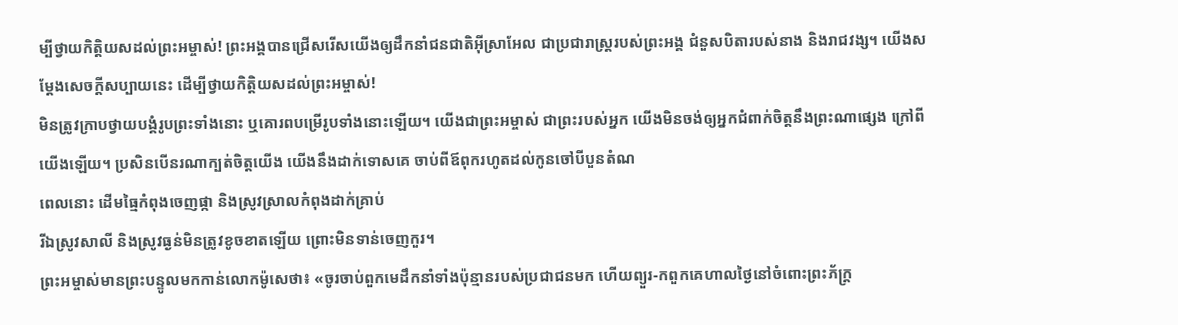ម្បីថ្វាយកិត្តិយសដល់ព្រះអម្ចាស់! ព្រះអង្គបានជ្រើសរើសយើងឲ្យដឹកនាំជនជាតិអ៊ីស្រាអែល ជាប្រជារាស្ត្ររបស់ព្រះអង្គ ជំនួសបិតារបស់នាង និងរាជវង្ស។ យើងសម្តែងសេចក្ដីសប្បាយនេះ ដើម្បីថ្វាយកិត្តិយសដល់ព្រះអម្ចាស់!
មិនត្រូវក្រាបថ្វាយបង្គំរូបព្រះទាំងនោះ ឬគោរពបម្រើរូបទាំងនោះឡើយ។ យើងជាព្រះអម្ចាស់ ជាព្រះរបស់អ្នក យើងមិនចង់ឲ្យអ្នកជំពាក់ចិត្តនឹងព្រះណាផ្សេង ក្រៅពីយើងឡើយ។ ប្រសិនបើនរណាក្បត់ចិត្តយើង យើងនឹងដាក់ទោសគេ ចាប់ពីឪពុករហូតដល់កូនចៅបីបួនតំណ
ពេលនោះ ដើមធ្មៃកំពុងចេញផ្កា និងស្រូវស្រាលកំពុងដាក់គ្រាប់
រីឯស្រូវសាលី និងស្រូវធ្ងន់មិនត្រូវខូចខាតឡើយ ព្រោះមិនទាន់ចេញកួរ។
ព្រះអម្ចាស់មានព្រះបន្ទូលមកកាន់លោកម៉ូសេថា៖ «ចូរចាប់ពួកមេដឹកនាំទាំងប៉ុន្មានរបស់ប្រជាជនមក ហើយព្យួរ-កពួកគេហាលថ្ងៃនៅចំពោះព្រះភ័ក្ត្រ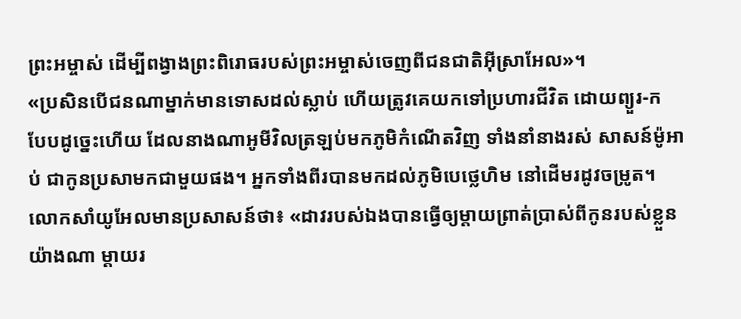ព្រះអម្ចាស់ ដើម្បីពង្វាងព្រះពិរោធរបស់ព្រះអម្ចាស់ចេញពីជនជាតិអ៊ីស្រាអែល»។
«ប្រសិនបើជនណាម្នាក់មានទោសដល់ស្លាប់ ហើយត្រូវគេយកទៅប្រហារជីវិត ដោយព្យួរ-ក
បែបដូច្នេះហើយ ដែលនាងណាអូមីវិលត្រឡប់មកភូមិកំណើតវិញ ទាំងនាំនាងរស់ សាសន៍ម៉ូអាប់ ជាកូនប្រសាមកជាមួយផង។ អ្នកទាំងពីរបានមកដល់ភូមិបេថ្លេហិម នៅដើមរដូវចម្រូត។
លោកសាំយូអែលមានប្រសាសន៍ថា៖ «ដាវរបស់ឯងបានធ្វើឲ្យម្ដាយព្រាត់ប្រាស់ពីកូនរបស់ខ្លួនយ៉ាងណា ម្ដាយរ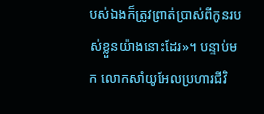បស់ឯងក៏ត្រូវព្រាត់ប្រាស់ពីកូនរបស់ខ្លួនយ៉ាងនោះដែរ»។ បន្ទាប់មក លោកសាំយូអែលប្រហារជីវិ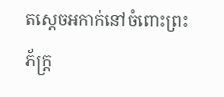តស្ដេចអកាក់នៅចំពោះព្រះភ័ក្ត្រ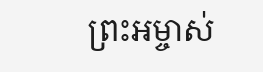ព្រះអម្ចាស់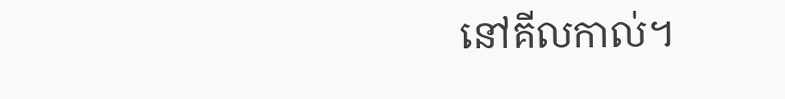នៅគីលកាល់។